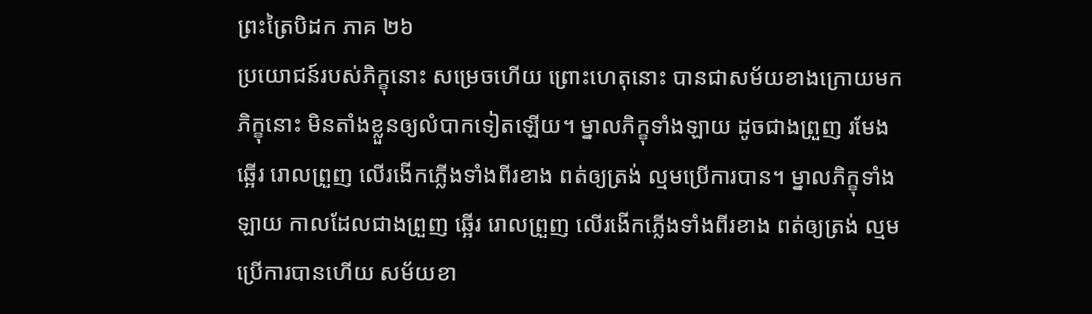ព្រះត្រៃបិដក ភាគ ២៦
ប្រយោជន៍របស់ភិក្ខុនោះ សម្រេចហើយ ព្រោះហេតុនោះ បានជាសម័យខាងក្រោយមក ភិក្ខុនោះ មិនតាំងខ្លួនឲ្យលំបាកទៀតឡើយ។ ម្នាលភិក្ខុទាំងឡាយ ដូចជាងព្រួញ រមែងឆ្អើរ រោលព្រួញ លើរងើកភ្លើងទាំងពីរខាង ពត់ឲ្យត្រង់ ល្មមប្រើការបាន។ ម្នាលភិក្ខុទាំងឡាយ កាលដែលជាងព្រួញ ឆ្អើរ រោលព្រួញ លើរងើកភ្លើងទាំងពីរខាង ពត់ឲ្យត្រង់ ល្មមប្រើការបានហើយ សម័យខា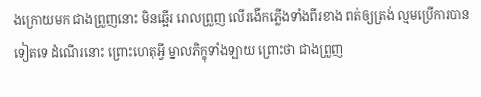ងក្រោយមក ជាងព្រួញនោះ មិនឆ្អើរ រោលព្រួញ លើរងើកភ្លើងទាំងពីរខាង ពត់ឲ្យត្រង់ ល្មមប្រើការបានទៀតទេ ដំណើរនោះ ព្រោះហេតុអ្វី ម្នាលភិក្ខុទាំងឡាយ ព្រោះថា ជាងព្រួញ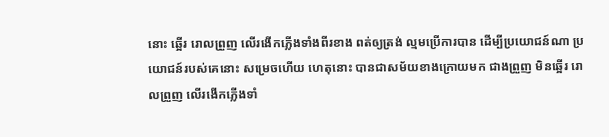នោះ ឆ្អើរ រោលព្រួញ លើរងើកភ្លើងទាំងពីរខាង ពត់ឲ្យត្រង់ ល្មមប្រើការបាន ដើម្បីប្រយោជន៍ណា ប្រយោជន៍របស់គេនោះ សម្រេចហើយ ហេតុនោះ បានជាសម័យខាងក្រោយមក ជាងព្រួញ មិនឆ្អើរ រោលព្រួញ លើរងើកភ្លើងទាំ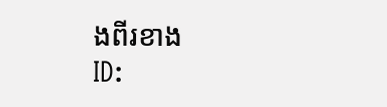ងពីរខាង
ID: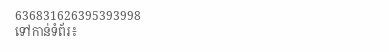636831626395393998
ទៅកាន់ទំព័រ៖